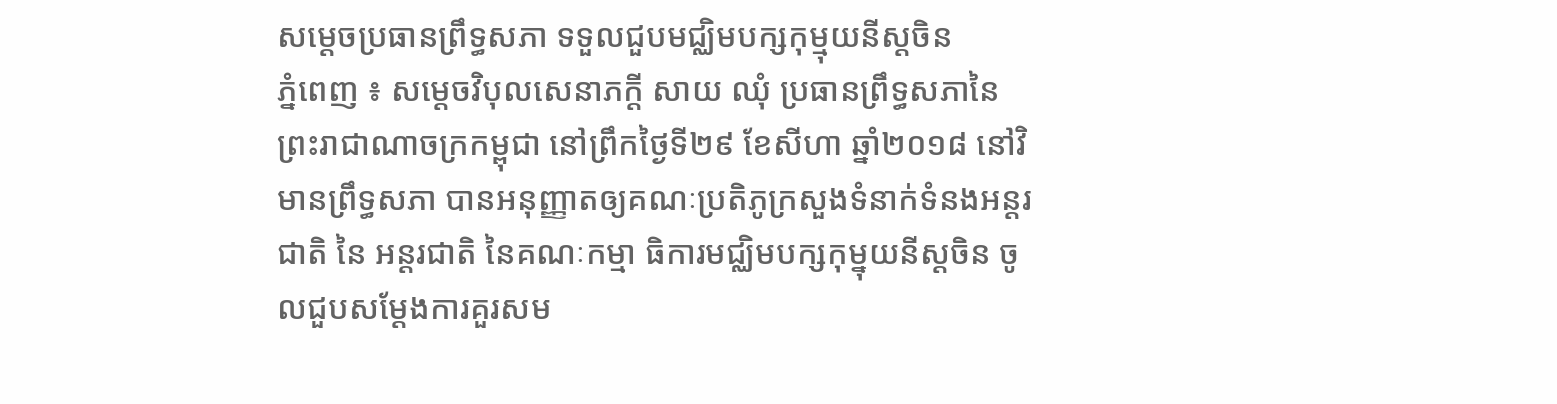សម្តេចប្រធានព្រឹទ្ធសភា ទទួលជួបមជ្ឈិមបក្សកុម្មុយនីស្តចិន
ភ្នំពេញ ៖ សម្តេចវិបុលសេនាភក្តី សាយ ឈុំ ប្រធានព្រឹទ្ធសភានៃព្រះរាជាណាចក្រកម្ពុជា នៅព្រឹកថ្ងៃទី២៩ ខែសីហា ឆ្នាំ២០១៨ នៅវិមានព្រឹទ្ធសភា បានអនុញ្ញាតឲ្យគណៈប្រតិភូក្រសួងទំនាក់ទំនងអន្តរជាតិ នៃ អន្តរជាតិ នៃគណៈកម្មា ធិការមជ្ឈិមបក្សកុម្នុយនីស្តចិន ចូលជួបសម្តែងការគួរសម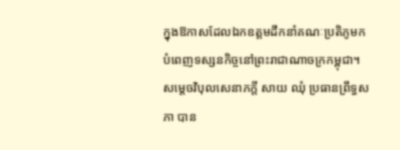ក្នុងឱកាសដែលឯកឧត្តមដឹកនាំគណៈប្រតិភូមកបំពេញទស្សនកិច្ចនៅព្រះរាជាណាចក្រកម្ពុជា។ សម្តេចវិបុលសេនាភក្តី សាយ ឈុំ ប្រធានព្រឹទ្ធសភា បាន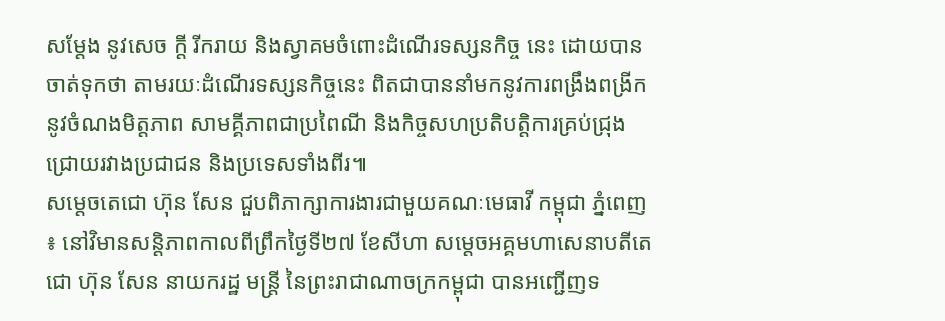សម្តែង នូវសេច ក្តី រីករាយ និងស្វាគមចំពោះដំណើរទស្សនកិច្ច នេះ ដោយបានចាត់ទុកថា តាមរយៈដំណើរទស្សនកិច្ចនេះ ពិតជាបាននាំមកនូវការពង្រឹងពង្រីកនូវចំណងមិត្តភាព សាមគ្គីភាពជាប្រពៃណី និងកិច្ចសហប្រតិបត្តិការគ្រប់ជ្រុងជ្រោយរវាងប្រជាជន និងប្រទេសទាំងពីរ៕
សម្តេចតេជោ ហ៊ុន សែន ជួបពិភាក្សាការងារជាមួយគណៈមេធាវី កម្ពុជា ភ្នំពេញ ៖ នៅវិមានសន្តិភាពកាលពីព្រឹកថ្ងៃទី២៧ ខែសីហា សម្តេចអគ្គមហាសេនាបតីតេជោ ហ៊ុន សែន នាយករដ្ឋ មន្ត្រី នៃព្រះរាជាណាចក្រកម្ពុជា បានអញ្ជើញទ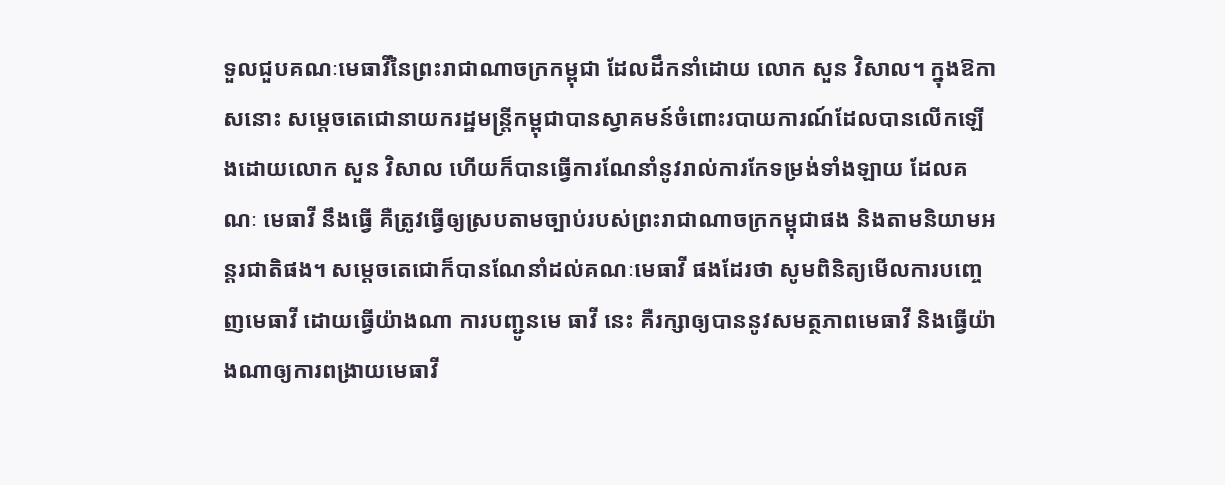ទួលជួបគណៈមេធាវីនៃព្រះរាជាណាចក្រកម្ពុជា ដែលដឹកនាំដោយ លោក សួន វិសាល។ ក្នុងឱកាសនោះ សម្ដេចតេជោនាយករដ្ឋមន្ត្រីកម្ពុជាបានស្វាគមន៍ចំពោះរបាយការណ៍ដែលបានលើកឡើងដោយលោក សួន វិសាល ហើយក៏បានធ្វើការណែនាំនូវរាល់ការកែទម្រង់ទាំងឡាយ ដែលគណៈ មេធាវី នឹងធ្វើ គឺត្រូវធ្វើឲ្យស្របតាមច្បាប់របស់ព្រះរាជាណាចក្រកម្ពុជាផង និងតាមនិយាមអន្តរជាតិផង។ សម្តេចតេជោក៏បានណែនាំដល់គណៈមេធាវី ផងដែរថា សូមពិនិត្យមើលការបញ្ចេញមេធាវី ដោយធ្វើយ៉ាងណា ការបញ្ជូនមេ ធាវី នេះ គឺរក្សាឲ្យបាននូវសមត្ថភាពមេធាវី និងធ្វើយ៉ាងណាឲ្យការពង្រាយមេធាវី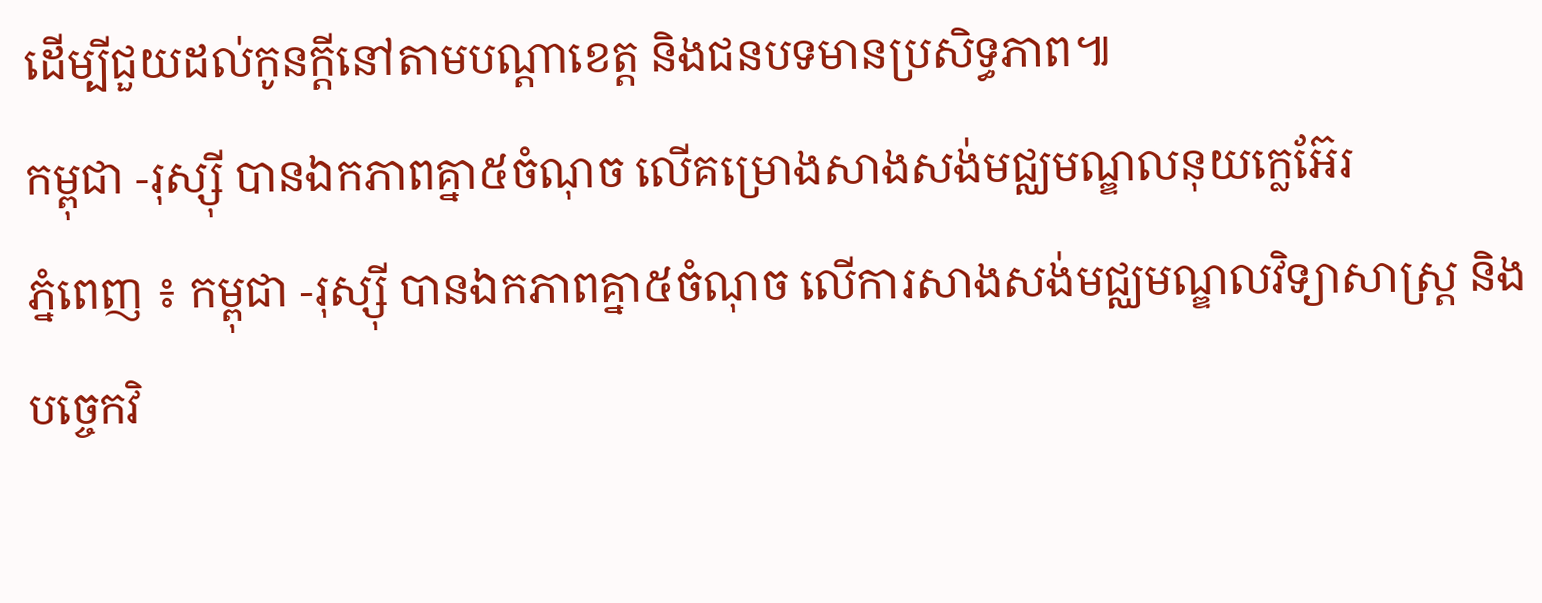ដើម្បីជួយដល់កូនក្តីនៅតាមបណ្ដាខេត្ត និងជនបទមានប្រសិទ្ធភាព៕
កម្ពុជា -រុស្ស៊ី បានឯកភាពគ្នា៥ចំណុច លើគម្រោងសាងសង់មជ្ឈមណ្ឌលនុយក្លេអ៊ែរ
ភ្នំពេញ ៖ កម្ពុជា -រុស្ស៊ី បានឯកភាពគ្នា៥ចំណុច លើការសាងសង់មជ្ឈមណ្ឌលវិទ្យាសាស្ត្រ និងបច្ចេកវិ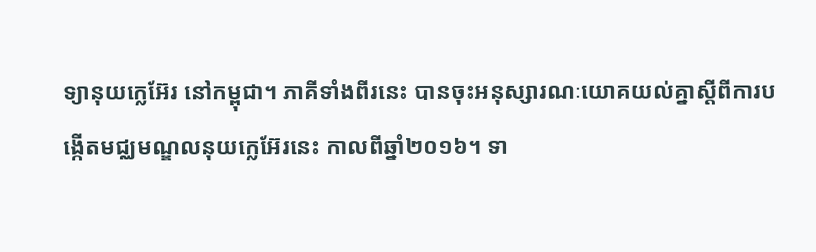ទ្យានុយក្លេអ៊ែរ នៅកម្ពុជា។ ភាគីទាំងពីរនេះ បានចុះអនុស្សារណៈយោគយល់គ្នាស្តីពីការបង្កើតមជ្ឈមណ្ឌលនុយក្លេអ៊ែរនេះ កាលពីឆ្នាំ២០១៦។ ទា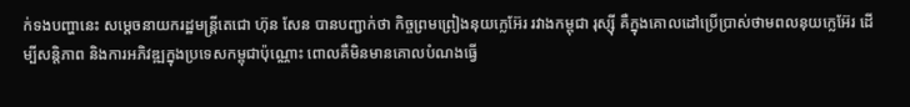ក់ទងបញ្ហានេះ សម្តេចនាយករដ្ឋមន្ត្រីតេជោ ហ៊ុន សែន បានបញ្ជាក់ថា កិច្ចព្រមព្រៀងនុយក្លេអ៊ែរ រវាងកម្ពុជា រុស្ស៊ី គឺក្នុងគោលដៅប្រើប្រាស់ថាមពលនុយក្លេអ៊ែរ ដើម្បីសន្តិភាព និងការអភិវឌ្ឍក្នុងប្រទេសកម្ពុជាប៉ុណ្ណោះ ពោលគឺមិនមានគោលបំណងធ្វើ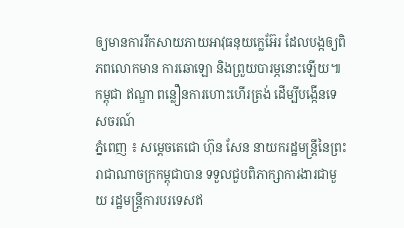ឲ្យមានការរីកសាយភាយអាវុធនុយក្លេអ៊ែរ ដែលបង្កឲ្យពិភពលោកមាន ការឆោឡោ និងព្រួយបារម្ភនោះឡើយ៕
កម្ពុជា ឥណ្ឌា ពន្លឿនការហោះហើរត្រង់ ដើម្បីបង្កើនទេសចរណ៍
ភ្នំពេញ ៖ សម្តេចតេជោ ហ៊ុន សែន នាយករដ្ឋមន្ត្រីនៃព្រះរាជាណាចក្រកម្ពុជាបាន ទទួលជួបពិភាក្សាការងារជាមួយ រដ្ឋមន្ត្រីការបរទេសឥ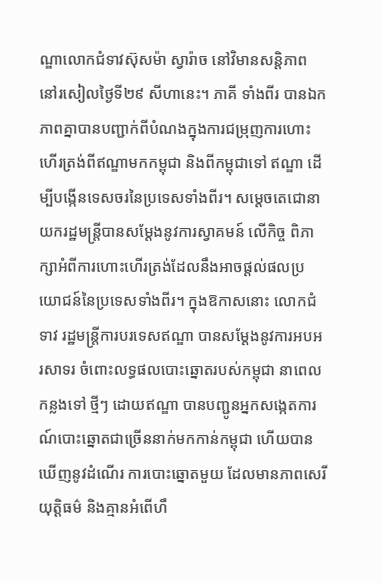ណ្ឌាលោកជំទាវស៊ុសម៉ា ស្វារ៉ាច នៅវិមានសន្តិភាព នៅរសៀលថ្ងៃទី២៩ សីហានេះ។ ភាគី ទាំងពីរ បានឯកភាពគ្នាបានបញ្ជាក់ពីបំណងក្នុងការជម្រុញការហោះហើរត្រង់ពីឥណ្ឌាមកកម្ពុជា និងពីកម្ពុជាទៅ ឥណ្ឌា ដើម្បីបង្កើនទេសចរនៃប្រទេសទាំងពីរ។ សម្តេចតេជោនាយករដ្ឋមន្ត្រីបានសម្តែងនូវការស្វាគមន៍ លើកិច្ច ពិភាក្សាអំពីការហោះហើរត្រង់ដែលនឹងអាចផ្តល់ផលប្រយោជន៍នៃប្រទេសទាំងពីរ។ ក្នុងឱកាសនោះ លោកជំទាវ រដ្ឋមន្ត្រីការបរទេសឥណ្ឌា បានសម្តែងនូវការអបអរសាទរ ចំពោះលទ្ធផលបោះឆ្នោតរបស់កម្ពុជា នាពេល កន្លងទៅ ថ្មីៗ ដោយឥណ្ឌា បានបញ្ជូនអ្នកសង្កេតការណ៍បោះឆ្នោតជាច្រើននាក់មកកាន់កម្ពុជា ហើយបានឃើញនូវដំណើរ ការបោះឆ្នោតមួយ ដែលមានភាពសេរី យុត្តិធម៌ និងគ្មានអំពើហឹ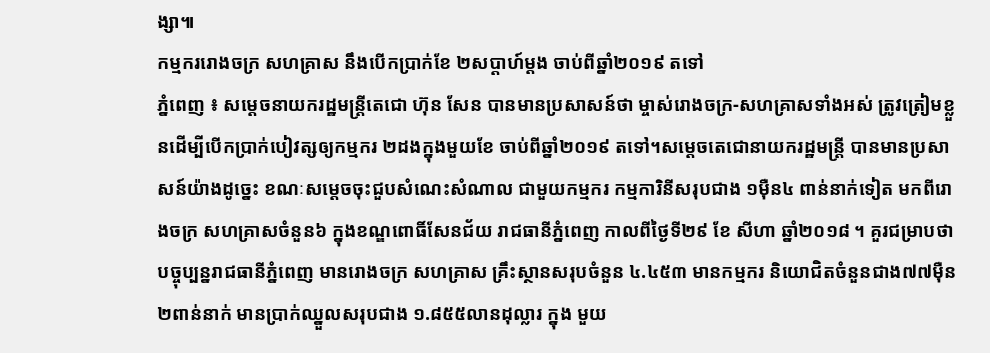ង្សា៕
កម្មកររោងចក្រ សហគ្រាស នឹងបើកប្រាក់ខែ ២សប្តាហ៍ម្តង ចាប់ពីឆ្នាំ២០១៩ តទៅ
ភ្នំពេញ ៖ សម្ដេចនាយករដ្ឋមន្ត្រីតេជោ ហ៊ុន សែន បានមានប្រសាសន៍ថា ម្ចាស់រោងចក្រ-សហគ្រាសទាំងអស់ ត្រូវត្រៀមខ្លួនដើម្បីបើកប្រាក់បៀវត្សឲ្យកម្មករ ២ដងក្នុងមួយខែ ចាប់ពីឆ្នាំ២០១៩ តទៅ។សម្ដេចតេជោនាយករដ្ឋមន្ត្រី បានមានប្រសាសន៍យ៉ាងដូច្នេះ ខណៈសម្តេចចុះជួបសំណេះសំណាល ជាមួយកម្មករ កម្មការិនីសរុបជាង ១ម៉ឺន៤ ពាន់នាក់ទៀត មកពីរោងចក្រ សហគ្រាសចំនួន៦ ក្នុងខណ្ឌពោធិ៍សែនជ័យ រាជធានីភ្នំពេញ កាលពីថ្ងៃទី២៩ ខែ សីហា ឆ្នាំ២០១៨ ។ គួរជម្រាបថា បច្ចុប្បន្នរាជធានីភ្នំពេញ មានរោងចក្រ សហគ្រាស គ្រឹះស្ថានសរុបចំនួន ៤.៤៥៣ មានកម្មករ និយោជិតចំនួនជាង៧៧ម៉ឺន ២ពាន់នាក់ មានប្រាក់ឈ្នួលសរុបជាង ១.៨៥៥លានដុល្លារ ក្នុង មួយ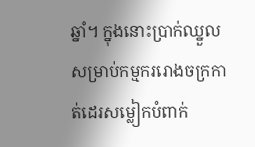ឆ្នាំ។ ក្នុងនោះប្រាក់ឈ្នួលសម្រាប់កម្មកររោងចក្រកាត់ដេរសម្លៀកបំពាក់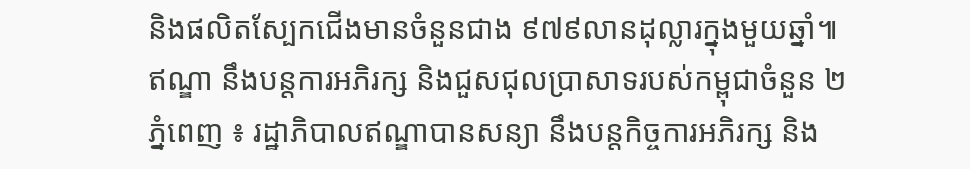និងផលិតស្បែកជើងមានចំនួនជាង ៩៧៩លានដុល្លារក្នុងមួយឆ្នាំ៕
ឥណ្ឌា នឹងបន្តការអភិរក្ស និងជួសជុលប្រាសាទរបស់កម្ពុជាចំនួន ២
ភ្នំពេញ ៖ រដ្ឋាភិបាលឥណ្ឌាបានសន្យា នឹងបន្តកិច្ចការអភិរក្ស និង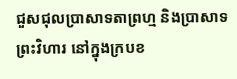ជួសជុលប្រាសាទតាព្រហ្ម និងប្រាសាទព្រះវិហារ នៅក្នុងក្របខ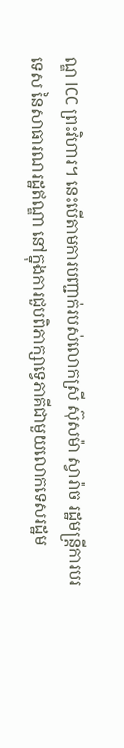ណ្ឌ ICC ព្រះវិហារ។ នេះបើតាមការបញ្ជាក់របស់លោកស្រី ស៊ុសម៉ា ស្វារ៉ាច រដ្ឋមន្ត្រីការបរទេស នៃសាធារណរដ្ឋឥណ្ឌា នៅក្នុងការជួបពិភាក្សាទ្វេភាគីជាមួយលោកទេសរដ្ឋម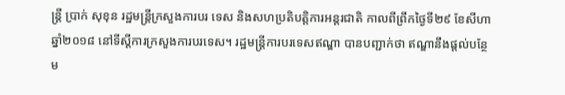ន្ត្រី ប្រាក់ សុខុន រដ្ឋមន្ត្រីក្រសួងការបរ ទេស និងសហប្រតិបត្តិការអន្តរជាតិ កាលពីព្រឹកថ្ងៃទី២៩ ខែសីហា ឆ្នាំ២០១៨ នៅទីស្តីការក្រសួងការបរទេស។ រដ្ឋមន្ត្រីការបរទេសឥណ្ឌា បានបញ្ជាក់ថា ឥណ្ឌានឹងផ្តល់បន្ថែម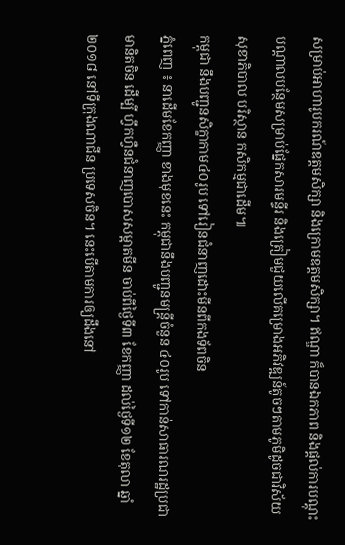សម្រាប់អាហារូបករណ៍ឧត្តមសិក្សា និងក្រោមឧត្តមសិក្សា។ ឥណ្ឌា ក៏បានឯកភាព និងផ្តល់ការបណ្តុះបណ្តាលបន្ថែមសម្រាប់ផ្នែកសារមន្ទីរ និងត្រៀមជួយលើគម្រោងអភិវឌ្ឍន៍តូចៗតាមភូមិដូចជាវិស័យសុខាភិបាល បរិស្ថាន កសិកម្មជាដើម៕
កម្ពុជា នឹងបញ្ជូនសិក្ខាកាម៤០រូប ទៅរៀនជំនាញដោះមីនពីកងទ័ពចិន
ភ្នំពេញ ៖ នាដើមខែកញ្ញា ខាងមុខនេះ កម្ពុជានឹងបញ្ជូនមន្ត្រីចំនួន ៤០រូប ទៅកាន់សាធារណរដ្ឋប្រជាមានិតចិន ដើម្បី ហ្វឹកហ្វឺនជំនាញបោសសម្អាតមីន ចាប់ពីថ្ងៃទី៣ ខែកញ្ញា ដល់ថ្ងៃទី១២ ខែតុលា ឆ្នាំ២០១៨ នៅទីក្រុងណាជីន ប្រទេសចិន។ នេះបើតាមការឲ្យដឹងនៅ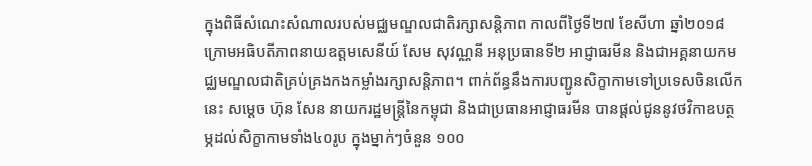ក្នុងពិធីសំណេះសំណាលរបស់មជ្ឈមណ្ឌលជាតិរក្សាសន្តិភាព កាលពីថ្ងៃទី២៧ ខែសីហា ឆ្នាំ២០១៨ ក្រោមអធិបតីភាពនាយឧត្ដមសេនីយ៍ សែម សុវណ្ណនី អនុប្រធានទី២ អាជ្ញាធរមីន និងជាអគ្គនាយកមជ្ឈមណ្ឌលជាតិគ្រប់គ្រងកងកម្លាំងរក្សាសន្តិភាព។ ពាក់ព័ន្ធនឹងការបញ្ជូនសិក្ខាកាមទៅប្រទេសចិនលើកនេះ សម្ដេច ហ៊ុន សែន នាយករដ្ឋមន្ត្រីនៃកម្ពុជា និងជាប្រធានអាជ្ញាធរមីន បានផ្ដល់ជូននូវថវិកាឧបត្ថម្ភដល់សិក្ខាកាមទាំង៤០រូប ក្នុងម្នាក់ៗចំនួន ១០០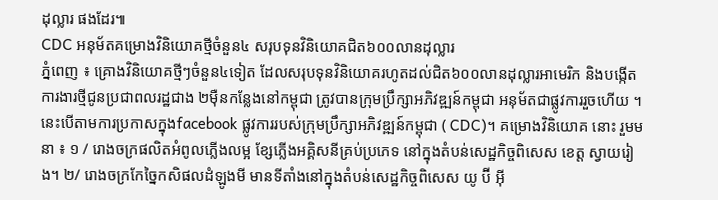ដុល្លារ ផងដែរ៕
CDC អនុម័តគម្រោងវិនិយោគថ្មីចំនួន៤ សរុបទុនវិនិយោគជិត៦០០លានដុល្លារ
ភ្នំពេញ ៖ គ្រោងវិនិយោគថ្មីៗចំនួន៤ទៀត ដែលសរុបទុនវិនិយោគរហូតដល់ជិត៦០០លានដុល្លារអាមេរិក និងបង្កើត ការងារថ្មីជូនប្រជាពលរដ្ឋជាង ២ម៉ឺនកន្លែងនៅកម្ពុជា ត្រូវបានក្រុមប្រឹក្សាអភិវឌ្ឍន៍កម្ពុជា អនុម័តជាផ្លូវការរួចហើយ ។ នេះបើតាមការប្រកាសក្នុងfacebook ផ្លូវការរបស់ក្រុមប្រឹក្សាអភិវឌ្ឍន៍កម្ពុជា ( CDC)។ គម្រោងវិនិយោគ នោះ រួមមនា ៖ ១ / រោងចក្រផលិតអំពូលភ្លើងលម្អ ខ្សែភ្លើងអគ្គិសនីគ្រប់ប្រភេទ នៅក្នុងតំបន់សេដ្ឋកិច្ចពិសេស ខេត្ត ស្វាយរៀង។ ២/ រោងចក្រកែច្នៃកសិផលដំឡូងមី មានទីតាំងនៅក្នុងតំបន់សេដ្ឋកិច្ចពិសេស យូ ប៊ី អ៊ី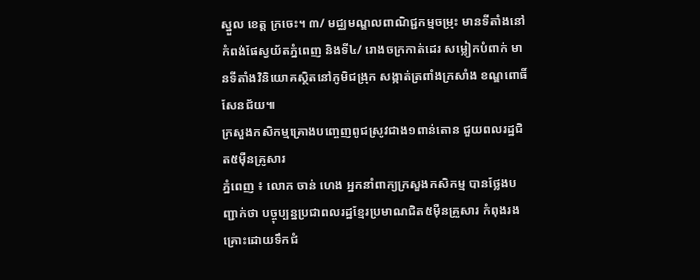ស្នួល ខេត្ត ក្រចេះ។ ៣/ មជ្ឈមណ្ឌលពាណិជ្ជកម្មចម្រុះ មានទីតាំងនៅកំពង់ផែស្វយ័តភ្នំពេញ និងទី៤/ រោងចក្រកាត់ដេរ សម្លៀកបំពាក់ មានទីតាំងវិនិយោគស្ថិតនៅភូមិជង្រុក សង្កាត់ត្រពាំងក្រសាំង ខណ្ឌពោធិ៍សែនជ័យ៕
ក្រសួងកសិកម្មគ្រោងបញ្ចេញពូជស្រូវជាង១ពាន់តោន ជួយពលរដ្ឋជិត៥ម៉ឺនគ្រូសារ
ភ្នំពេញ ៖ លោក ចាន់ ហេង អ្នកនាំពាក្យក្រសួងកសិកម្ម បានថ្លែងបញ្ជាក់ថា បច្ចុប្បន្នប្រជាពលរដ្ឋខ្មែរប្រមាណជិត៥ម៉ឺនគ្រួសារ កំពុងរងគ្រោះដោយទឹកជំ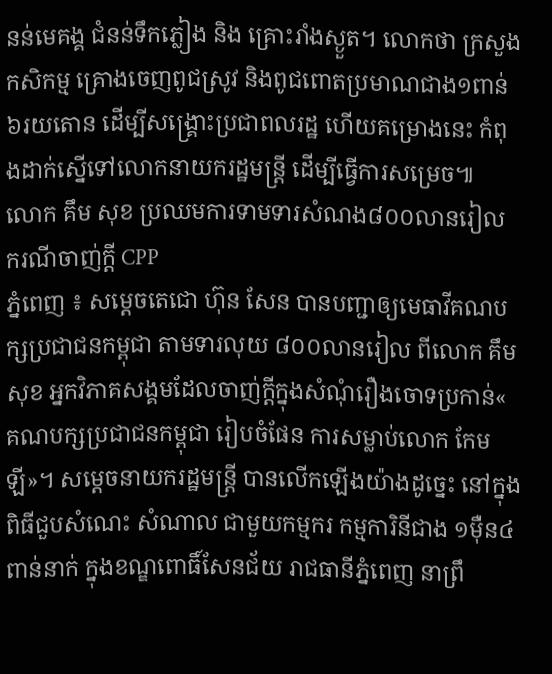នន់មេគង្គ ជំនន់ទឹកភ្លៀង និង គ្រោះរាំងស្ងួត។ លោកថា ក្រសួងកសិកម្ម គ្រោងចេញពូជស្រូវ និងពូជពោតប្រមាណជាង១ពាន់ ៦រយតោន ដើម្បីសង្គ្រោះប្រជាពលរដ្ឋ ហើយគម្រោងនេះ កំពុងដាក់ស្នើទៅលោកនាយករដ្ឋមន្ត្រី ដើម្បីធ្វើការសម្រេច៕
លោក គឹម សុខ ប្រឈមការទាមទារសំណង៨០០លានរៀល ករណីចាញ់ក្តី CPP
ភ្នំពេញ ៖ សម្ដេចតេជោ ហ៊ុន សែន បានបញ្ជាឲ្យមេធាវីគណបក្សប្រជាជនកម្ពុជា តាមទារលុយ ៨០០លានរៀល ពីលោក គឹម សុខ អ្នកវិភាគសង្គមដែលចាញ់ក្តីក្នុងសំណុំរឿងចោទប្រកាន់« គណបក្សប្រជាជនកម្ពុជា រៀបចំផែន ការសម្លាប់លោក កែម ឡី»។ សម្ដេចនាយករដ្ឋមន្ដ្រី បានលើកឡើងយ៉ាងដូច្នេះ នៅក្នុងពិធីជួបសំណេះ សំណាល ជាមួយកម្មករ កម្មការិនីជាង ១ម៉ឺន៤ពាន់នាក់ ក្នុងខណ្ឌពោធិ៍សែនជ័យ រាជធានីភ្នំពេញ នាព្រឹ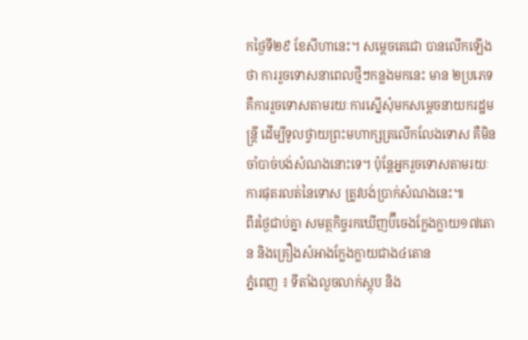កថ្ងៃទី២៩ ខែសីហានេះ។ សម្ដេចតេជោ បានលើកឡើងថា ការរួចទោសនាពេលថ្មីៗកន្លងមកនេះ មាន ២ប្រភេទ គឺការរួចទោសតាមរយៈការស្នើសុំមកសម្ដេចនាយករដ្ឋមន្ត្រី ដើម្បីទូលថ្វាយព្រះមហាក្សត្រលើកលែងទោស គឺមិនចាំបាច់បង់សំណងនោះទេ។ ប៉ុន្ដែអ្នករួចទោសតាមរយៈការផុតរលត់នៃទោស ត្រូវបង់ប្រាក់សំណងនេះ៕
ពីរថ្ងៃជាប់គ្នា សមត្ថកិច្ចរកឃើញប៊ីចេងក្លែងក្លាយ១៧តោន និងគ្រឿងសំអាងក្លែងក្លាយជាង៤តោន
ភ្នំពេញ ៖ ទីតាំងលួចលាក់ស្តុប និង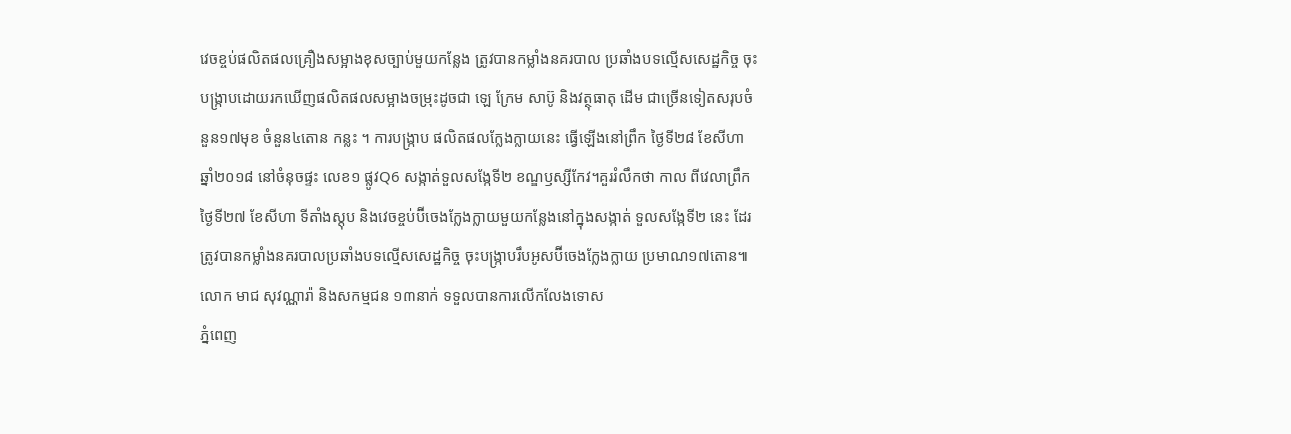វេចខ្ចប់ផលិតផលគ្រឿងសម្អាងខុសច្បាប់មួយកន្លែង ត្រូវបានកម្លាំងនគរបាល ប្រឆាំងបទល្មើសសេដ្ឋកិច្ច ចុះបង្ក្រាបដោយរកឃើញផលិតផលសម្អាងចម្រុះដូចជា ឡេ ក្រែម សាប៊ូ និងវត្ថុធាតុ ដើម ជាច្រើនទៀតសរុបចំនួន១៧មុខ ចំនួន៤តោន កន្លះ ។ ការបង្ក្រាប ផលិតផលក្លែងក្លាយនេះ ធ្វើឡើងនៅព្រឹក ថ្ងៃទី២៨ ខែសីហា ឆ្នាំ២០១៨ នៅចំនុចផ្ទះ លេខ១ ផ្លូវQ6 សង្កាត់ទួលសង្កែទី២ ខណ្ឌឫស្សីកែវ។គួររំលឹកថា កាល ពីវេលាព្រឹកថ្ងៃទី២៧ ខែសីហា ទីតាំងស្តុប និងវេចខ្ចប់ប៊ីចេងក្លែងក្លាយមួយកន្លែងនៅក្នុងសង្កាត់ ទួលសង្កែទី២ នេះ ដែរ ត្រូវបានកម្លាំងនគរបាលប្រឆាំងបទល្មើសសេដ្ឋកិច្ច ចុះបង្ក្រាបរឹបអូសប៊ីចេងក្លែងក្លាយ ប្រមាណ១៧តោន៕
លោក មាជ សុវណ្ណារ៉ា និងសកម្មជន ១៣នាក់ ទទួលបានការលើកលែងទោស
ភ្នំពេញ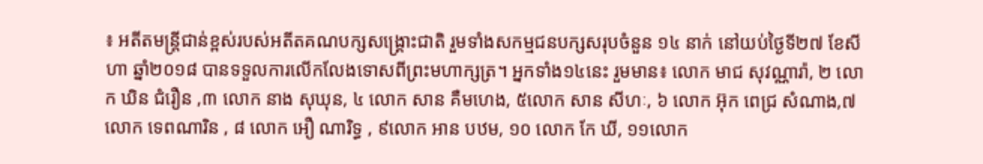៖ អតីតមន្ត្រីជាន់ខ្ពស់របស់អតីតគណបក្សសង្គ្រោះជាតិ រួមទាំងសកម្មជនបក្សសរុបចំនួន ១៤ នាក់ នៅយប់ថ្ងៃទី២៧ ខែសីហា ឆ្នាំ២០១៨ បានទទួលការលើកលែងទោសពីព្រះមហាក្សត្រ។ អ្នកទាំង១៤នេះ រួមមាន៖ លោក មាជ សុវណ្ណារ៉ា, ២ លោក ឃិន ជំរឿន ,៣ លោក នាង សុឃុន, ៤ លោក សាន គឺមហេង, ៥លោក សាន សីហៈ, ៦ លោក អ៊ុក ពេជ្រ សំណាង,៧ លោក ទេពណារិន , ៨ លោក អឿ ណារិទ្ធ , ៩លោក អាន បឋម, ១០ លោក កែ ឃី, ១១លោក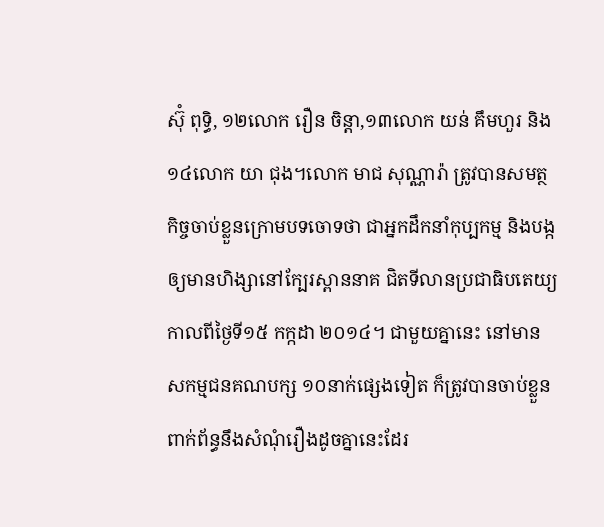ស៊ុំ ពុទ្ធិ, ១២លោក រឿន ចិន្តា,១៣លោក យន់ គឹមហួរ និង១៤លោក យា ជុង។លោក មាជ សុណ្ណារ៉ា ត្រូវបានសមត្ថ កិច្ចចាប់ខ្លួនក្រោមបទចោទថា ជាអ្នកដឹកនាំកុប្បកម្ម និងបង្កឲ្យមានហិង្សានៅក្បែរស្ពាននាគ ជិតទីលានប្រជាធិបតេយ្យ កាលពីថ្ងៃទី១៥ កក្កដា ២០១៤។ ជាមួយគ្នានេះ នៅមានសកម្មជនគណបក្ស ១០នាក់ផ្សេងទៀត ក៏ត្រូវបានចាប់ខ្លួនពាក់ព័ន្ធនឹងសំណុំរឿងដូចគ្នានេះដែរ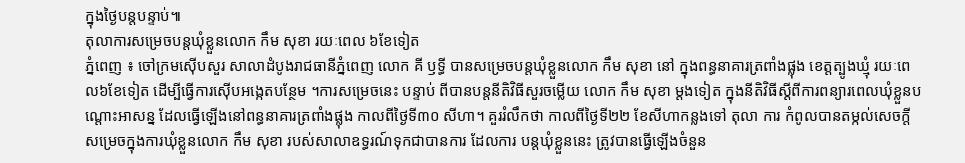ក្នុងថ្ងៃបន្តបន្ទាប់៕
តុលាការសម្រេចបន្តឃុំខ្លួនលោក កឹម សុខា រយៈពេល ៦ខែទៀត
ភ្នំពេញ ៖ ចៅក្រមស៊ើបសួរ សាលាដំបូងរាជធានីភ្នំពេញ លោក គី ឫទ្ធី បានសម្រេចបន្តឃុំខ្លួនលោក កឹម សុខា នៅ ក្នុងពន្ធនាគារត្រពាំងផ្លុង ខេត្តត្បូងឃ្មុំ រយៈពេល៦ខែទៀត ដើម្បីធ្វើការស៊ើបអង្កេតបន្ថែម ។ការសម្រេចនេះ បន្ទាប់ ពីបានបន្តនីតិវិធីសួរចម្លើយ លោក កឹម សុខា ម្តងទៀត ក្នុងនីតិវិធីស្តីពីការពន្យារពេលឃុំខ្លួនបណ្តោះអាសន្ន ដែលធ្វើឡើងនៅពន្ធនាគារត្រពាំងផ្លុង កាលពីថ្ងៃទី៣០ សីហា។ គួររំលឹកថា កាលពីថ្ងៃទី២២ ខែសីហាកន្លងទៅ តុលា ការ កំពូលបានតម្កល់សេចក្តីសម្រេចក្នុងការឃុំខ្លួនលោក កឹម សុខា របស់សាលាឧទ្ធរណ៍ទុកជាបានការ ដែលការ បន្តឃុំខ្លួននេះ ត្រូវបានធ្វើឡើងចំនួន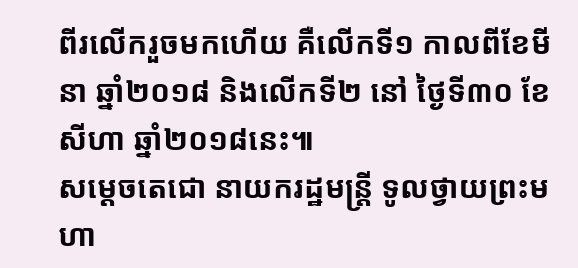ពីរលើករួចមកហើយ គឺលើកទី១ កាលពីខែមីនា ឆ្នាំ២០១៨ និងលើកទី២ នៅ ថ្ងៃទី៣០ ខែសីហា ឆ្នាំ២០១៨នេះ៕
សម្តេចតេជោ នាយករដ្ឋមន្ដ្រី ទូលថ្វាយព្រះមហា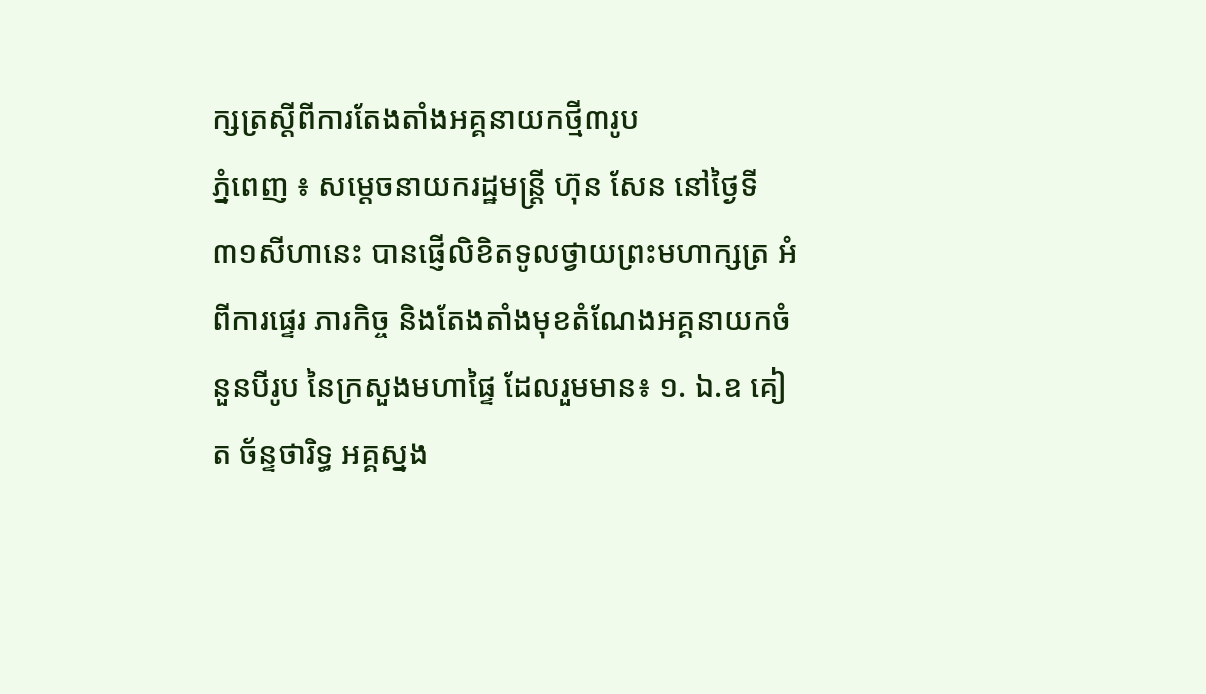ក្សត្រស្តីពីការតែងតាំងអគ្គនាយកថ្មី៣រូប
ភ្នំពេញ ៖ សម្តេចនាយករដ្ឋមន្ត្រី ហ៊ុន សែន នៅថ្ងៃទី៣១សីហានេះ បានផ្ញើលិខិតទូលថ្វាយព្រះមហាក្សត្រ អំពីការផ្ទេរ ភារកិច្ច និងតែងតាំងមុខតំណែងអគ្គនាយកចំនួនបីរូប នៃក្រសួងមហាផ្ទៃ ដែលរួមមាន៖ ១. ឯ.ឧ គៀត ច័ន្ទថារិទ្ធ អគ្គស្នង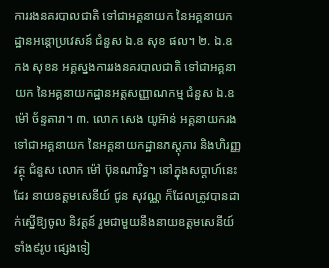ការរងនគរបាលជាតិ ទៅជាអគ្គនាយក នៃអគ្គនាយកដ្ឋានអន្តោប្រវេសន៍ ជំនួស ឯ.ឧ សុខ ផល។ ២. ឯ.ឧ កង សុខន អគ្គស្នងការរងនគរបាលជាតិ ទៅជាអគ្គនាយក នៃអគ្គនាយកដ្ឋានអត្តសញ្ញាណកម្ម ជំនួស ឯ.ឧ ម៉ៅ ច័ន្ទតារា។ ៣. លោក សេង យូអ៊ាន់ អគ្គនាយករង ទៅជាអគ្គនាយក នៃអគ្គនាយកដ្ឋានភស្តុភារ និងហិរញ្ញវត្ថុ ជំនួស លោក ម៉ៅ ប៊ុនណារិទ្ធ។ នៅក្នុងសប្តាហ៍នេះដែរ នាយឧត្តមសេនីយ៍ ជូន សុវណ្ណ ក៏ដែលត្រូវបានដាក់ស្នើឱ្យចូល និវត្តន៍ រួមជាមួយនឹងនាយឧត្តមសេនីយ៍ទាំង៩រូប ផ្សេងទៀ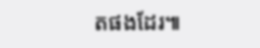តផងដែរ៕